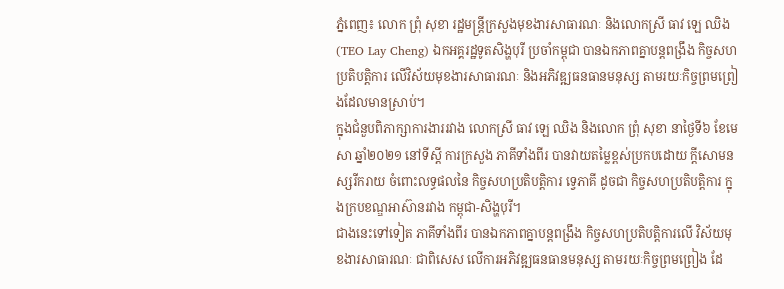ភ្នំពេញ៖ លោក ព្រុំ សុខា រដ្ឋមន្ត្រីក្រសួងមុខងារសាធារណៈ និងលោកស្រី ធាវ ឡេ ឈិង (TEO Lay Cheng) ឯកអគ្គរដ្ឋទូតសិង្ហបុរី ប្រចាំកម្ពុជា បានឯកភាពគ្នាបន្តពង្រឹង កិច្ចសហប្រតិបត្តិការ លើវិស័យមុខងារសាធារណៈ និងអភិវឌ្ឍធនធានមនុស្ស តាមរយៈកិច្ចព្រមព្រៀងដែលមានស្រាប់។
ក្នុងជំនួបពិភាក្សាការងាររវាង លោកស្រី ធាវ ឡេ ឈិង និងលោក ព្រុំ សុខា នាថ្ងៃទី៦ ខែមេសា ឆ្នាំ២០២១ នៅទីស្ដី ការក្រសួង ភាគីទាំងពីរ បានវាយតម្លៃខ្ពស់ប្រកបដោយ ក្ដីសោមនស្សរីករាយ ចំពោះលទ្ធផលនៃ កិច្ចសហប្រតិបត្តិការ ទ្វេភាគី ដូចជា កិច្ចសហប្រតិបត្តិការ ក្នុងក្របខណ្ឌអាស៊ានរវាង កម្ពុជា-សិង្ហបុរី។
ជាងនេះទៅទៀត ភាគីទាំងពីរ បានឯកភាពគ្នាបន្តពង្រឹង កិច្ចសហប្រតិបត្តិការលើ វិស័យមុខងារសាធារណៈ ជាពិសេស លើការអភិវឌ្ឍធនធានមនុស្ស តាមរយៈកិច្ចព្រមព្រៀង ដែ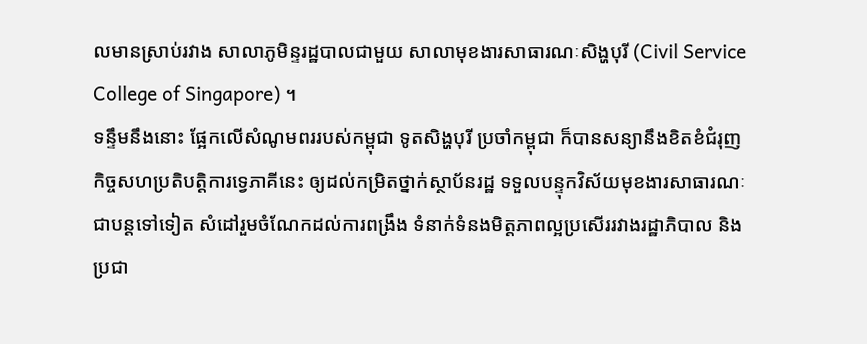លមានស្រាប់រវាង សាលាភូមិន្ទរដ្ឋបាលជាមួយ សាលាមុខងារសាធារណៈសិង្ហបុរី (Civil Service College of Singapore) ។
ទន្ទឹមនឹងនោះ ផ្អែកលើសំណូមពររបស់កម្ពុជា ទូតសិង្ហបុរី ប្រចាំកម្ពុជា ក៏បានសន្យានឹងខិតខំជំរុញ កិច្ចសហប្រតិបត្តិការទ្វេភាគីនេះ ឲ្យដល់កម្រិតថ្នាក់ស្ថាប័នរដ្ឋ ទទួលបន្ទុកវិស័យមុខងារសាធារណៈ ជាបន្តទៅទៀត សំដៅរួមចំណែកដល់ការពង្រឹង ទំនាក់ទំនងមិត្តភាពល្អប្រសើររវាងរដ្ឋាភិបាល និងប្រជា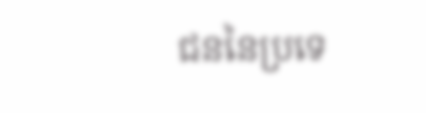ជននៃប្រទេ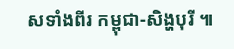សទាំងពីរ កម្ពុជា-សិង្ហបុរី ៕